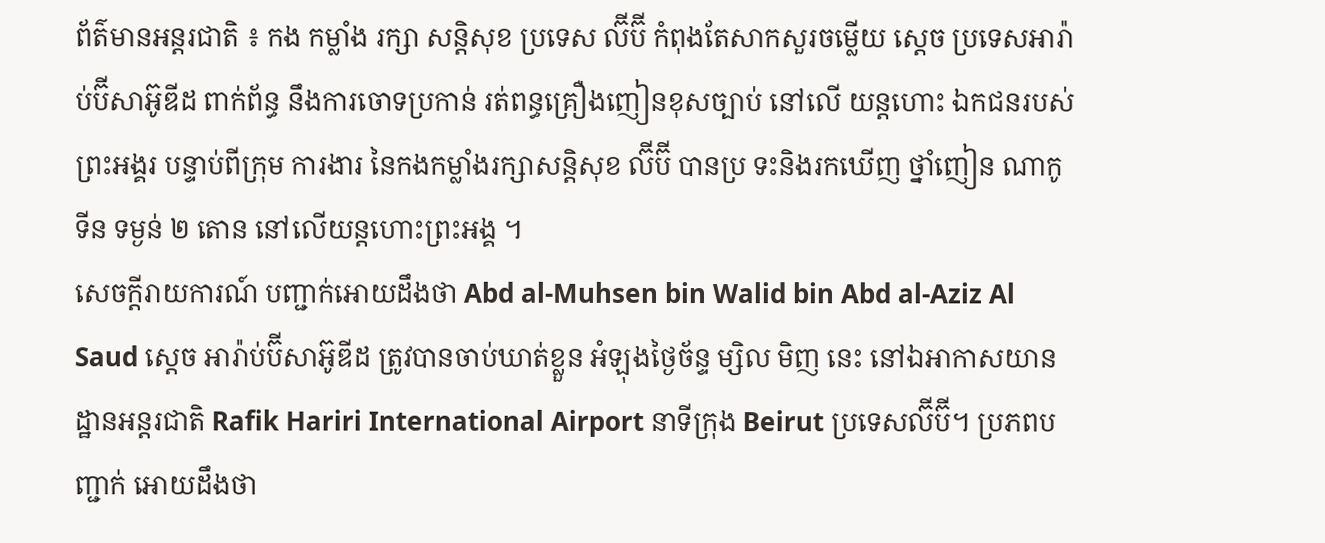ព័ត៌មានអន្តរជាតិ ៖ កង កម្លាំង រក្សា សន្តិសុខ ប្រទេស ល៊ីប៊ី កំពុងតែសាកសួរចម្លើយ ស្តេច ប្រទេសអារ៉ាប់ប៊ីសាអ៊ូឌីដ ពាក់ព័ន្ធ នឹងការចោទប្រកាន់ រត់ពន្ធគ្រឿងញៀនខុសច្បាប់ នៅលើ យន្តហោះ ឯកជនរបស់ព្រះអង្គរ បន្ទាប់ពីក្រុម ការងារ នៃកងកម្លាំងរក្សាសន្តិសុខ ល៊ីប៊ី បានប្រ ទះនិងរកឃើញ ថ្នាំញៀន ណាកូទីន ទម្ងន់ ២ តោន នៅលើយន្តហោះព្រះអង្គ ។
សេចក្តីរាយការណ៍ បញ្ជាក់អោយដឹងថា Abd al-Muhsen bin Walid bin Abd al-Aziz Al Saud ស្តេច អារ៉ាប់ប៊ីសាអ៊ូឌីដ ត្រូវបានចាប់ឃាត់ខ្លួន អំឡុងថ្ងៃច័ន្ទ ម្សិល មិញ នេះ នៅឯអាកាសយាន ដ្ឋានអន្តរជាតិ Rafik Hariri International Airport នាទីក្រុង Beirut ប្រទេសល៊ីប៊ី។ ប្រភពបញ្ជាក់ អោយដឹងថា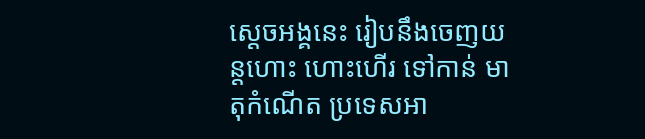ស្តេចអង្គនេះ រៀបនឹងចេញយន្តហោះ ហោះហើរ ទៅកាន់ មាតុកំណើត ប្រទេសអា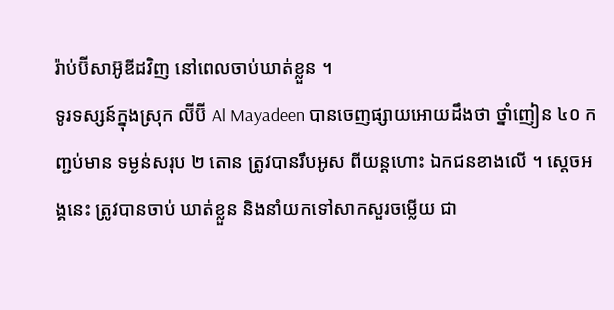រ៉ាប់ប៊ីសាអ៊ូឌីដវិញ នៅពេលចាប់ឃាត់ខ្លួន ។
ទូរទស្សន៍ក្នុងស្រុក ល៊ីប៊ី Al Mayadeen បានចេញផ្សាយអោយដឹងថា ថ្នាំញៀន ៤០ កញ្ជប់មាន ទម្ងន់សរុប ២ តោន ត្រូវបានរឹបអូស ពីយន្តហោះ ឯកជនខាងលើ ។ ស្តេចអង្គនេះ ត្រូវបានចាប់ ឃាត់ខ្លួន និងនាំយកទៅសាកសួរចម្លើយ ជា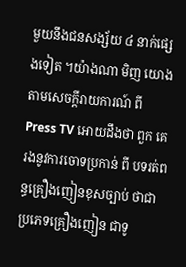មួយនឹងជនសង្ស័យ ៤ នាក់ផ្សេងទៀត ។យ៉ាងណា មិញ យោងតាមសេចក្តីរាយការណ៍ ពី Press TV អោយដឹងថា ពួក គេ រងនូវការចោទប្រកាន់ ពី បទរត់ពន្ធគ្រឿងញៀនខុសច្បាប់ ថាជាប្រភេទគ្រឿងញៀន ជាទូ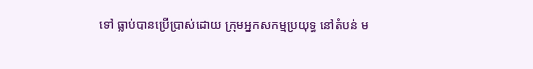ទៅ ធ្លាប់បានប្រើប្រាស់ដោយ ក្រុមអ្នកសកម្មប្រយុទ្ធ នៅតំបន់ ម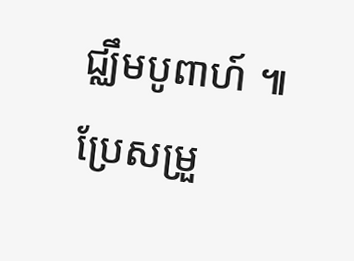ជ្ឈឹមបូពាហ៍ ៕
ប្រែសម្រួ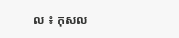ល ៖ កុសល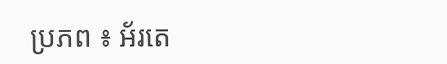ប្រភព ៖ អ័រតេ